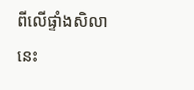ពីលើផ្ទាំងសិលានេះ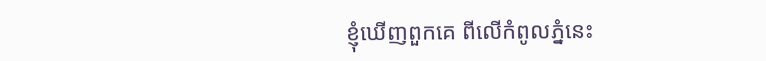ខ្ញុំឃើញពួកគេ ពីលើកំពូលភ្នំនេះ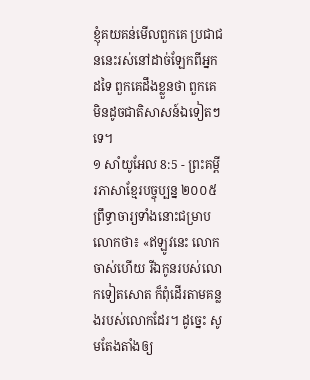ខ្ញុំគយគន់មើលពួកគេ ប្រជាជននេះរស់នៅដាច់ឡែកពីអ្នកដទៃ ពួកគេដឹងខ្លួនថា ពួកគេមិនដូចជាតិសាសន៍ឯទៀតៗទេ។
១ សាំយូអែល 8:5 - ព្រះគម្ពីរភាសាខ្មែរបច្ចុប្បន្ន ២០០៥ ព្រឹទ្ធាចារ្យទាំងនោះជម្រាបលោកថា៖ «ឥឡូវនេះ លោកចាស់ហើយ រីឯកូនរបស់លោកទៀតសោត ក៏ពុំដើរតាមគន្លងរបស់លោកដែរ។ ដូច្នេះ សូមតែងតាំងឲ្យ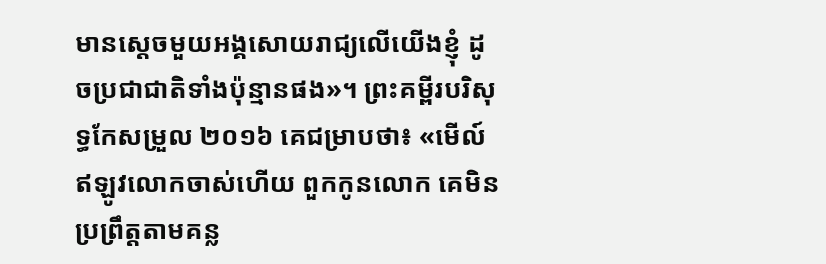មានស្ដេចមួយអង្គសោយរាជ្យលើយើងខ្ញុំ ដូចប្រជាជាតិទាំងប៉ុន្មានផង»។ ព្រះគម្ពីរបរិសុទ្ធកែសម្រួល ២០១៦ គេជម្រាបថា៖ «មើល៍ ឥឡូវលោកចាស់ហើយ ពួកកូនលោក គេមិនប្រព្រឹត្តតាមគន្ល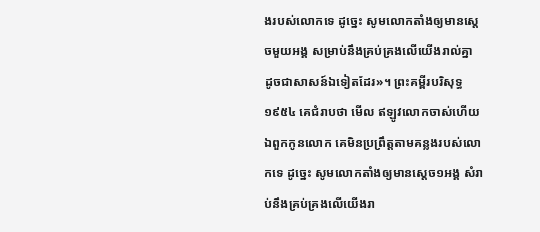ងរបស់លោកទេ ដូច្នេះ សូមលោកតាំងឲ្យមានស្តេចមួយអង្គ សម្រាប់នឹងគ្រប់គ្រងលើយើងរាល់គ្នា ដូចជាសាសន៍ឯទៀតដែរ»។ ព្រះគម្ពីរបរិសុទ្ធ ១៩៥៤ គេជំរាបថា មើល ឥឡូវលោកចាស់ហើយ ឯពួកកូនលោក គេមិនប្រព្រឹត្តតាមគន្លងរបស់លោកទេ ដូច្នេះ សូមលោកតាំងឲ្យមានស្តេច១អង្គ សំរាប់នឹងគ្រប់គ្រងលើយើងរា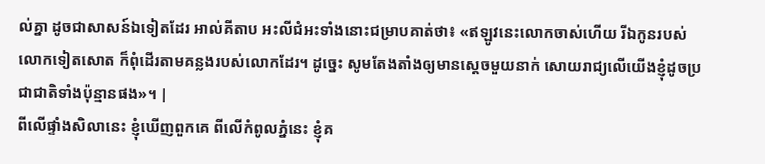ល់គ្នា ដូចជាសាសន៍ឯទៀតដែរ អាល់គីតាប អះលីជំអះទាំងនោះជម្រាបគាត់ថា៖ «ឥឡូវនេះលោកចាស់ហើយ រីឯកូនរបស់លោកទៀតសោត ក៏ពុំដើរតាមគន្លងរបស់លោកដែរ។ ដូច្នេះ សូមតែងតាំងឲ្យមានស្តេចមួយនាក់ សោយរាជ្យលើយើងខ្ញុំដូចប្រជាជាតិទាំងប៉ុន្មានផង»។ |
ពីលើផ្ទាំងសិលានេះ ខ្ញុំឃើញពួកគេ ពីលើកំពូលភ្នំនេះ ខ្ញុំគ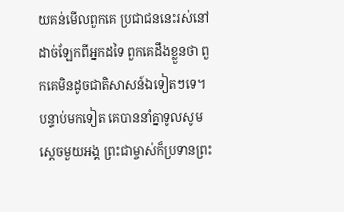យគន់មើលពួកគេ ប្រជាជននេះរស់នៅដាច់ឡែកពីអ្នកដទៃ ពួកគេដឹងខ្លួនថា ពួកគេមិនដូចជាតិសាសន៍ឯទៀតៗទេ។
បន្ទាប់មកទៀត គេបាននាំគ្នាទូលសូមស្ដេចមួយអង្គ ព្រះជាម្ចាស់ក៏ប្រទានព្រះ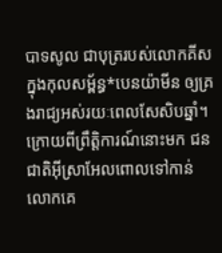បាទសូល ជាបុត្ររបស់លោកគីស ក្នុងកុលសម្ព័ន្ធ*បេនយ៉ាមីន ឲ្យគ្រងរាជ្យអស់រយៈពេលសែសិបឆ្នាំ។
ក្រោយពីព្រឹត្តិការណ៍នោះមក ជនជាតិអ៊ីស្រាអែលពោលទៅកាន់លោកគេ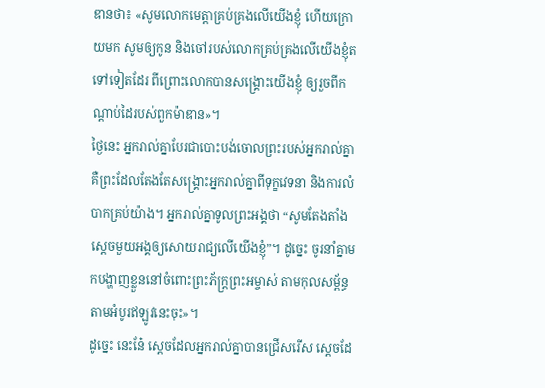ឌានថា៖ «សូមលោកមេត្តាគ្រប់គ្រងលើយើងខ្ញុំ ហើយក្រោយមក សូមឲ្យកូន និងចៅរបស់លោកគ្រប់គ្រងលើយើងខ្ញុំតទៅទៀតដែរ ពីព្រោះលោកបានសង្គ្រោះយើងខ្ញុំ ឲ្យរួចពីកណ្ដាប់ដៃរបស់ពួកម៉ាឌាន»។
ថ្ងៃនេះ អ្នករាល់គ្នាបែរជាបោះបង់ចោលព្រះរបស់អ្នករាល់គ្នា គឺព្រះដែលតែងតែសង្គ្រោះអ្នករាល់គ្នាពីទុក្ខវេទនា និងការលំបាកគ្រប់យ៉ាង។ អ្នករាល់គ្នាទូលព្រះអង្គថា “សូមតែងតាំងស្ដេចមួយអង្គឲ្យសោយរាជ្យលើយើងខ្ញុំ”។ ដូច្នេះ ចូរនាំគ្នាមកបង្ហាញខ្លួននៅចំពោះព្រះភ័ក្ត្រព្រះអម្ចាស់ តាមកុលសម្ព័ន្ធ តាមអំបូរឥឡូវនេះចុះ»។
ដូច្នេះ នេះនែ៎ ស្ដេចដែលអ្នករាល់គ្នាបានជ្រើសរើស ស្ដេចដែ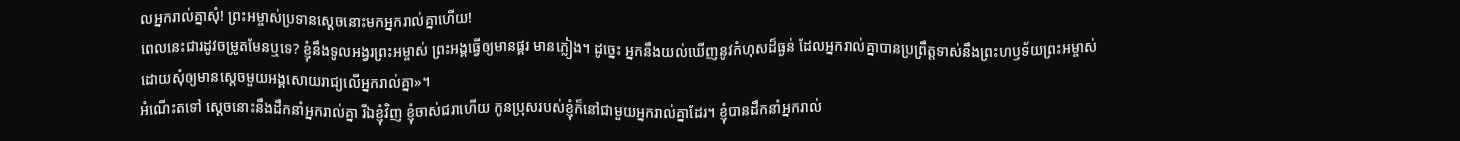លអ្នករាល់គ្នាសុំ! ព្រះអម្ចាស់ប្រទានស្ដេចនោះមកអ្នករាល់គ្នាហើយ!
ពេលនេះជារដូវចម្រូតមែនឬទេ? ខ្ញុំនឹងទូលអង្វរព្រះអម្ចាស់ ព្រះអង្គធ្វើឲ្យមានផ្គរ មានភ្លៀង។ ដូច្នេះ អ្នកនឹងយល់ឃើញនូវកំហុសដ៏ធ្ងន់ ដែលអ្នករាល់គ្នាបានប្រព្រឹត្តទាស់នឹងព្រះហឫទ័យព្រះអម្ចាស់ ដោយសុំឲ្យមានស្ដេចមួយអង្គសោយរាជ្យលើអ្នករាល់គ្នា»។
អំណើះតទៅ ស្ដេចនោះនឹងដឹកនាំអ្នករាល់គ្នា រីឯខ្ញុំវិញ ខ្ញុំចាស់ជរាហើយ កូនប្រុសរបស់ខ្ញុំក៏នៅជាមួយអ្នករាល់គ្នាដែរ។ ខ្ញុំបានដឹកនាំអ្នករាល់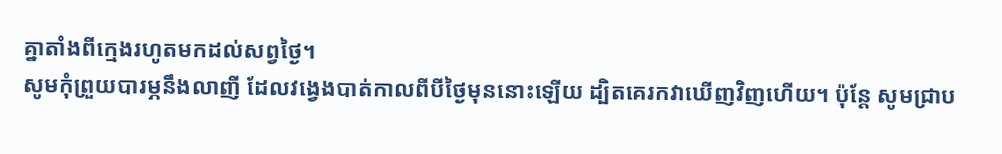គ្នាតាំងពីក្មេងរហូតមកដល់សព្វថ្ងៃ។
សូមកុំព្រួយបារម្ភនឹងលាញី ដែលវង្វេងបាត់កាលពីបីថ្ងៃមុននោះឡើយ ដ្បិតគេរកវាឃើញវិញហើយ។ ប៉ុន្តែ សូមជ្រាប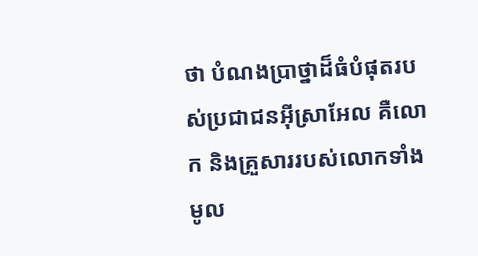ថា បំណងប្រាថ្នាដ៏ធំបំផុតរបស់ប្រជាជនអ៊ីស្រាអែល គឺលោក និងគ្រួសាររបស់លោកទាំងមូល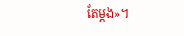តែម្ដង»។